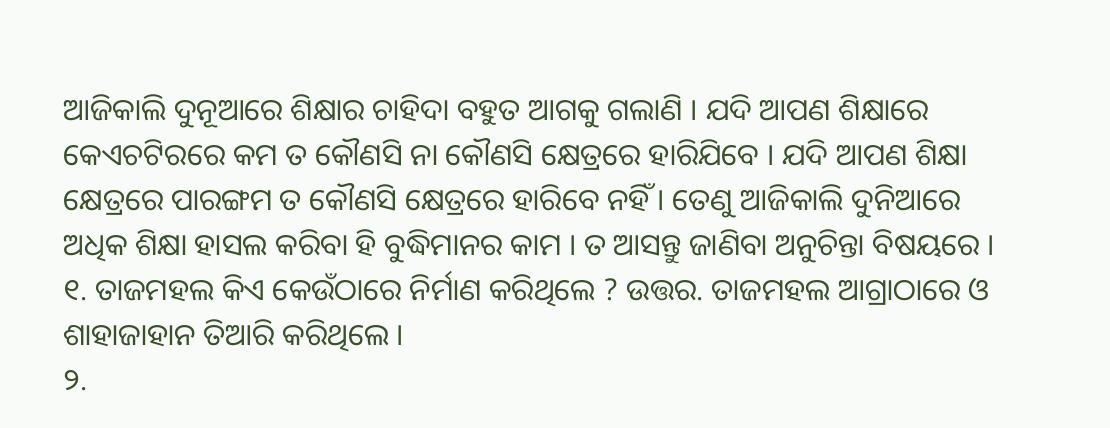ଆଜିକାଲି ଦୁନୂଆରେ ଶିକ୍ଷାର ଚାହିଦା ବହୁତ ଆଗକୁ ଗଲାଣି । ଯଦି ଆପଣ ଶିକ୍ଷାରେ କେଏଚଟିରରେ କମ ତ କୌଣସି ନା କୌଣସି କ୍ଷେତ୍ରରେ ହାରିଯିବେ । ଯଦି ଆପଣ ଶିକ୍ଷା କ୍ଷେତ୍ରରେ ପାରଙ୍ଗମ ତ କୌଣସି କ୍ଷେତ୍ରରେ ହାରିବେ ନହିଁ । ତେଣୁ ଆଜିକାଲି ଦୁନିଆରେ ଅଧିକ ଶିକ୍ଷା ହାସଲ କରିବା ହି ବୁଦ୍ଧିମାନର କାମ । ତ ଆସନ୍ତୁ ଜାଣିବା ଅନୁଚିନ୍ତା ବିଷୟରେ । ୧. ତାଜମହଲ କିଏ କେଉଁଠାରେ ନିର୍ମାଣ କରିଥିଲେ ? ଉତ୍ତର. ତାଜମହଲ ଆଗ୍ରାଠାରେ ଓ ଶାହାଜାହାନ ତିଆରି କରିଥିଲେ ।
୨.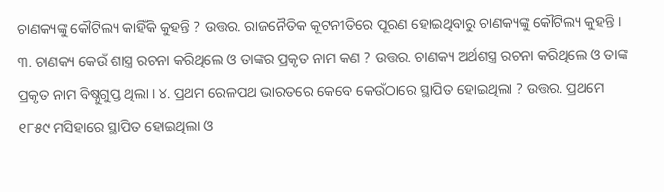ଚାଣକ୍ୟଙ୍କୁ କୌଟିଲ୍ୟ କାହିଁକି କୁହନ୍ତି ? ଉତ୍ତର. ରାଜନୈତିକ କୂଟନୀତିରେ ପୂରଣ ହୋଇଥିବାରୁ ଚାଣକ୍ୟଙ୍କୁ କୌଟିଲ୍ୟ କୁହନ୍ତି । ୩. ଚାଣକ୍ୟ କେଉଁ ଶାସ୍ତ୍ର ରଚନା କରିଥିଲେ ଓ ତାଙ୍କର ପ୍ରକୃତ ନାମ କଣ ? ଉତ୍ତର. ଚାଣକ୍ୟ ଅର୍ଥଶସ୍ତ୍ର ରଚନା କରିଥିଲେ ଓ ତାଙ୍କ ପ୍ରକୃତ ନାମ ବିଷ୍ନୁଗୁପ୍ତ ଥିଲା । ୪. ପ୍ରଥମ ରେଳପଥ ଭାରତରେ କେବେ କେଉଁଠାରେ ସ୍ଥାପିତ ହୋଇଥିଲା ? ଉତ୍ତର. ପ୍ରଥମେ ୧୮୫୯ ମସିହାରେ ସ୍ଥାପିତ ହୋଇଥିଲା ଓ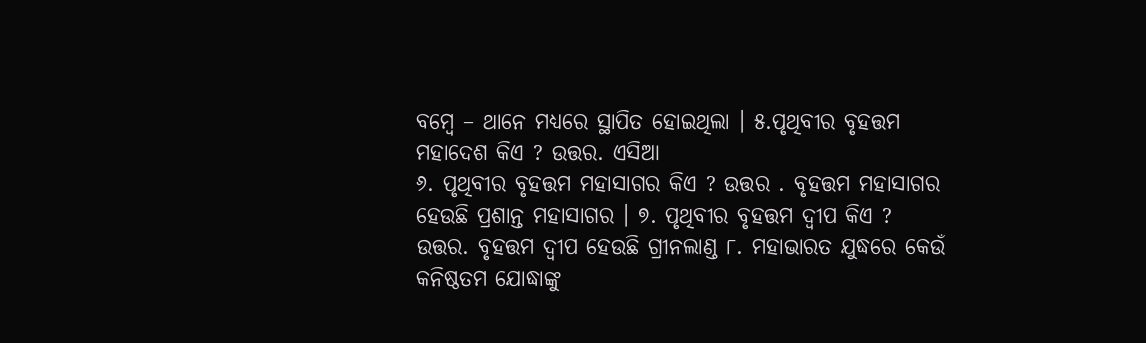ବମ୍ବେ – ଥାନେ ମଧ୍ୟରେ ସ୍ଥାପିତ ହୋଇଥିଲା । ୫.ପୃଥିବୀର ବୃହତ୍ତମ ମହାଦେଶ କିଏ ? ଉତ୍ତର. ଏସିଆ
୬. ପୃଥିବୀର ବୃହତ୍ତମ ମହାସାଗର କିଏ ? ଉତ୍ତର . ବୃହତ୍ତମ ମହାସାଗର ହେଉଛି ପ୍ରଶାନ୍ତ ମହାସାଗର । ୭. ପୃଥିବୀର ବୃହତ୍ତମ ଦ୍ଵୀପ କିଏ ? ଉତ୍ତର. ବୃହତ୍ତମ ଦ୍ଵୀପ ହେଉଛି ଗ୍ରୀନଲାଣ୍ଡ ୮. ମହାଭାରତ ଯୁଦ୍ଧରେ କେଉଁ କନିଷ୍ଠତମ ଯୋଦ୍ଧାଙ୍କୁ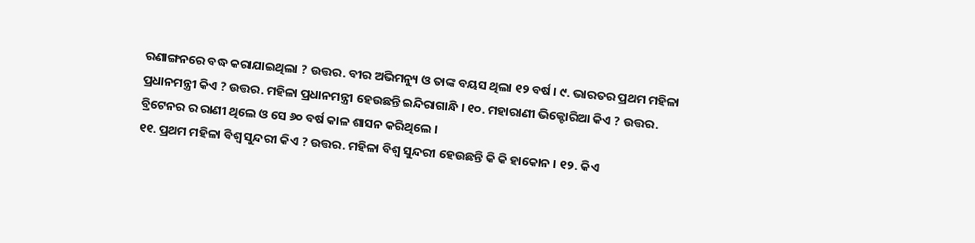ରଣାଙ୍ଗନରେ ବଦ୍ଧ କରାଯାଇଥିଲା ? ଉତ୍ତର. ବୀର ଅଭିମନ୍ୟୁ ଓ ତାଙ୍କ ବୟସ ଥିଲା ୧୨ ବର୍ଷ । ୯. ଭାରତର ପ୍ରଥମ ମହିଳା ପ୍ରଧାନମନ୍ତ୍ରୀ କିଏ ? ଉତ୍ତର. ମହିଳା ପ୍ରଧାନମନ୍ତ୍ରୀ ହେଉଛନ୍ତି ଇନ୍ଦିରାଗାନ୍ଧି । ୧୦. ମହାରାଣୀ ଭିକ୍ଟୋରିଆ କିଏ ? ଉତ୍ତର. ବ୍ରିଟେନର ର ରାଣୀ ଥିଲେ ଓ ସେ ୬୦ ବର୍ଷ କାଳ ଶାସନ କରିଥିଲେ ।
୧୧. ପ୍ରଥମ ମହିଳା ବିଶ୍ଵ ସୁନ୍ଦରୀ କିଏ ? ଉତ୍ତର. ମହିଳା ବିଶ୍ଵ ସୁନ୍ଦରୀ ହେଉଛନ୍ତି କି କି ହାକୋନ । ୧୨. କିଏ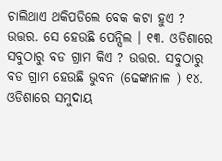ଚାଲିଥାଏ ଥକିପଡିଲେ ବେକ କଟା ହୁଏ ? ଉତ୍ତର. ସେ ହେଉଛି ପେନ୍ସିଲ । ୧୩. ଓଡିଶାରେ ସବୁଠାରୁ ବଡ ଗ୍ରାମ କିଏ ? ଉତ୍ତର. ସବୁଠାରୁ ବଡ ଗ୍ରାମ ହେଉଛି ଭୁବନ (ଢେଙ୍କାନାଳ ) ୧୪. ଓଡିଶାରେ ସମୁଦାୟ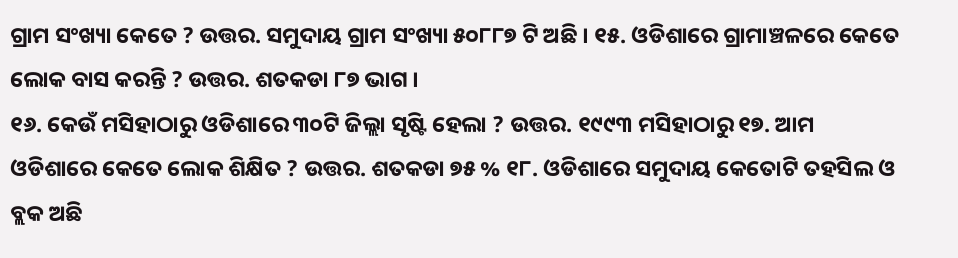ଗ୍ରାମ ସଂଖ୍ୟା କେତେ ? ଉତ୍ତର. ସମୁଦାୟ ଗ୍ରାମ ସଂଖ୍ୟା ୫୦୮୮୭ ଟି ଅଛି । ୧୫. ଓଡିଶାରେ ଗ୍ରାମାଞ୍ଚଳରେ କେତେ ଲୋକ ବାସ କରନ୍ତି ? ଉତ୍ତର. ଶତକଡା ୮୭ ଭାଗ ।
୧୬. କେଉଁ ମସିହାଠାରୁ ଓଡିଶାରେ ୩୦ଟି ଜିଲ୍ଲା ସୃଷ୍ଟି ହେଲା ? ଉତ୍ତର. ୧୯୯୩ ମସିହାଠାରୁ ୧୭. ଆମ ଓଡିଶାରେ କେତେ ଲୋକ ଶିକ୍ଷିତ ? ଉତ୍ତର. ଶତକଡା ୭୫ % ୧୮. ଓଡିଶାରେ ସମୁଦାୟ କେତୋଟି ତହସିଲ ଓ ବ୍ଲକ ଅଛି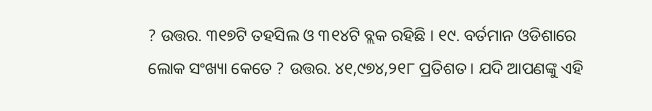? ଉତ୍ତର. ୩୧୭ଟି ତହସିଲ ଓ ୩୧୪ଟି ବ୍ଲକ ରହିଛି । ୧୯. ବର୍ତମାନ ଓଡିଶାରେ ଲୋକ ସଂଖ୍ୟା କେତେ ? ଉତ୍ତର. ୪୧,୯୭୪,୨୧୮ ପ୍ରତିଶତ । ଯଦି ଆପଣଙ୍କୁ ଏହି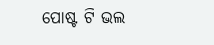ପୋଷ୍ଟ ଟି ଭଲ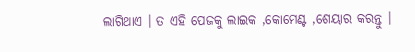ଲାଗିଥାଏ । ତ ଏହି ପେଜକୁ ଲାଇକ ,କୋମେଣ୍ଟ ,ଶେୟାର କରନ୍ତୁ ।